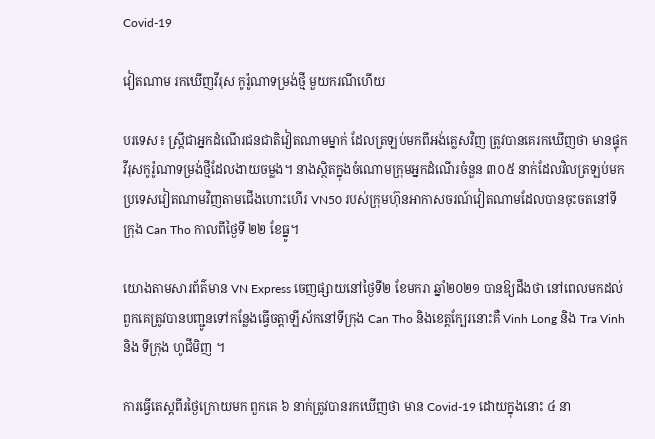Covid-19

វៀតណាម រកឃើញវីរុស កូរ៉ូណាទម្រង់ថ្មី មួយករណីហើយ

បរទេស៖ ស្ត្រីជាអ្នកដំណើរជនជាតិវៀតណាមម្នាក់ ដែលត្រឡប់មកពីអង់គ្លេសវិញ ត្រូវបានគេរកឃើញថា មានផ្ទុកវីរុសកូរ៉ូណាទម្រង់ថ្មីដែលងាយចម្លង។ នាងស្ថិតក្នុងចំណោមក្រុមអ្នកដំណើរចំនួន ៣០៥ នាក់ដែលវិលត្រឡប់មកប្រទេសវៀតណាមវិញតាមជើងហោះហើរ VN50 របស់ក្រុមហ៊ុនអាកាសចរណ៍វៀតណាមដែលបានចុះចតនៅទីក្រុង Can Tho កាលពីថ្ងៃទី ២២ ខែធ្នូ។

យោងតាមសារព័ត៌មាន VN Express ចេញផ្សាយនៅថ្ងៃទី២ ខែមករា ឆ្នាំ២០២១ បានឱ្យដឹងថា នៅពេលមកដល់ពួកគេត្រូវបានបញ្ជូនទៅកន្លែងធ្វើចត្តាឡីស័កនៅទីក្រុង Can Tho និងខេត្តក្បែរនោះគឺ Vinh Long និង Tra Vinh និង ទីក្រុង ហូជីមិញ ។

ការធ្វើតេស្តពីរថ្ងៃក្រោយមក ពួកគេ ៦ នាក់ត្រូវបានរកឃើញថា មាន Covid-19 ដោយក្នុងនោះ ៤ នា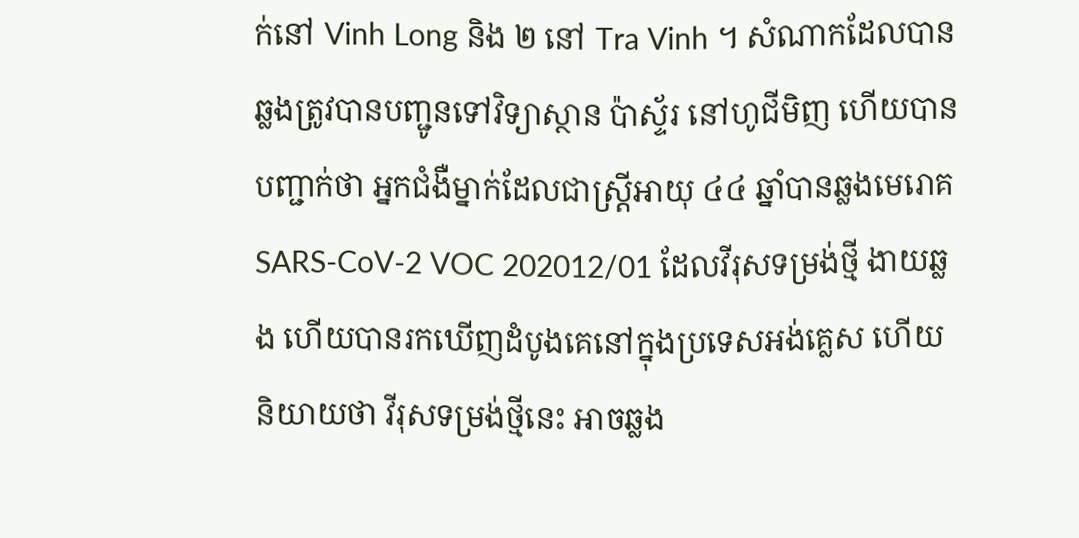ក់នៅ Vinh Long និង ២ នៅ Tra Vinh ។ សំណាកដែលបានឆ្លងត្រូវបានបញ្ជូនទៅវិទ្យាស្ថាន ប៉ាស្ទ័រ នៅហូជីមិញ ហើយបានបញ្ជាក់ថា អ្នកជំងឺម្នាក់ដែលជាស្ត្រីអាយុ ៤៤ ឆ្នាំបានឆ្លងមេរោគ SARS-CoV-2 VOC 202012/01 ដែលវីរុសទម្រង់ថ្មី ងាយឆ្លង ហើយបានរកឃើញដំបូងគេនៅក្នុងប្រទេសអង់គ្លេស ហើយនិយាយថា វីរុសទម្រង់ថ្មីនេះ អាចឆ្លង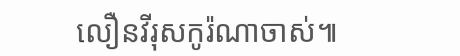លឿនវីរុសកូរ៉ណាចាស់៕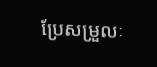ប្រែសម្រួលៈ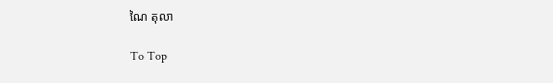ណៃ តុលា

To Top